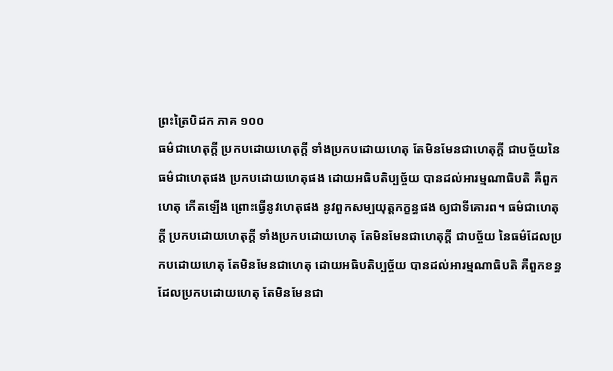ព្រះត្រៃបិដក ភាគ ១០០
ធម៌ជាហេតុក្តី ប្រកបដោយហេតុក្តី ទាំងប្រកបដោយហេតុ តែមិនមែនជាហេតុក្តី ជាបច្ច័យនៃធម៌ជាហេតុផង ប្រកបដោយហេតុផង ដោយអធិបតិប្បច្ច័យ បានដល់អារម្មណាធិបតិ គឺពួកហេតុ កើតឡើង ព្រោះធ្វើនូវហេតុផង នូវពួកសម្បយុត្តកក្ខន្ធផង ឲ្យជាទីគោរព។ ធម៌ជាហេតុក្តី ប្រកបដោយហេតុក្តី ទាំងប្រកបដោយហេតុ តែមិនមែនជាហេតុក្តី ជាបច្ច័យ នៃធម៌ដែលប្រកបដោយហេតុ តែមិនមែនជាហេតុ ដោយអធិបតិប្បច្ច័យ បានដល់អារម្មណាធិបតិ គឺពួកខន្ធដែលប្រកបដោយហេតុ តែមិនមែនជា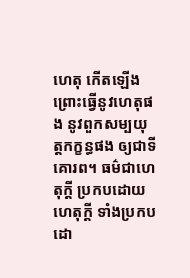ហេតុ កើតឡើង ព្រោះធ្វើនូវហេតុផង នូវពួកសម្បយុត្តកក្ខន្ធផង ឲ្យជាទីគោរព។ ធម៌ជាហេតុក្តី ប្រកបដោយហេតុក្តី ទាំងប្រកបដោ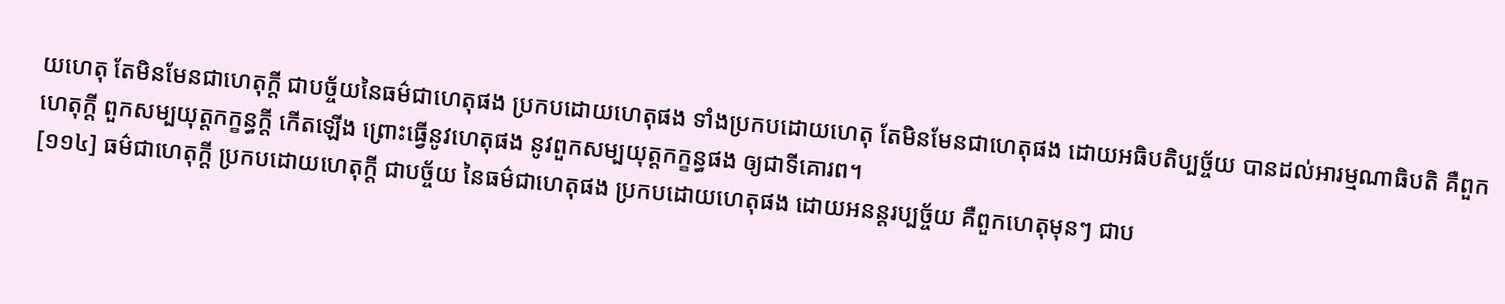យហេតុ តែមិនមែនជាហេតុក្តី ជាបច្ច័យនៃធម៌ជាហេតុផង ប្រកបដោយហេតុផង ទាំងប្រកបដោយហេតុ តែមិនមែនជាហេតុផង ដោយអធិបតិប្បច្ច័យ បានដល់អារម្មណាធិបតិ គឺពួកហេតុក្តី ពួកសម្បយុត្តកក្ខន្ធក្តី កើតឡើង ព្រោះធ្វើនូវហេតុផង នូវពួកសម្បយុត្តកក្ខន្ធផង ឲ្យជាទីគោរព។
[១១៤] ធម៌ជាហេតុក្តី ប្រកបដោយហេតុក្តី ជាបច្ច័យ នៃធម៌ជាហេតុផង ប្រកបដោយហេតុផង ដោយអនន្តរប្បច្ច័យ គឺពួកហេតុមុនៗ ជាប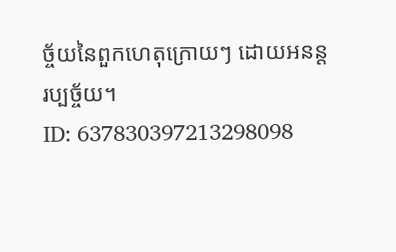ច្ច័យនៃពួកហេតុក្រោយៗ ដោយអនន្តរប្បច្ច័យ។
ID: 637830397213298098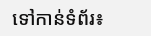ទៅកាន់ទំព័រ៖